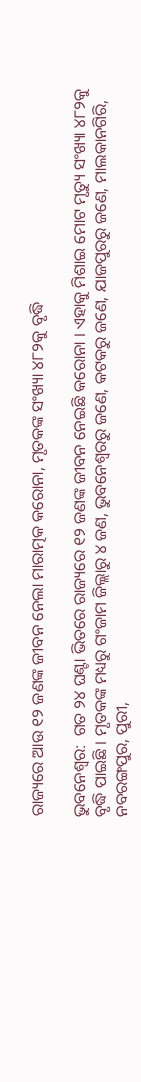ରାଜ୍ୟରେ ଆଉ ୧୨ ଜଣଙ୍କ ଜୀବନ ନେଲା ମାରାତ୍ମକ କରୋନା, ମୃତକଙ୍କ ସଂଖ୍ୟା ୪୮୨କୁ ବୃଦ୍ଧି

ଭୁବନେଶ୍ୱର:  ଗତ ୨୪ ଘଣ୍ଟା ଭିତରେ ରାଜ୍ୟରେ ୧୨ ଜଣଙ୍କ ଜୀବନ ନେଇଛି କରୋନା । ଏହାକୁ ମିଶାଇ ମୋଟ ମୃତ୍ୟୁ ସଂଖ୍ୟା ୪୮୨କୁ ବୃଦ୍ଧି ପାଇଛି । ମୃତକଙ୍କ ମଧ୍ୟରୁ ଗଂଜାମ ଜିଲ୍ଲାରୁ ୪ ଜଣ, ଭୁବନେଶ୍ୱରରୁ ଜଣେ, କଟକରୁ ଜଣେ, ଯାଜପୁରରୁ ଜଣେ, ମାଲକାନଗିରି, ନବରଙ୍ଗପୁର, ପୁରୀ,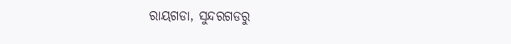ରାୟଗଡା, ସୁନ୍ଦରଗଡରୁ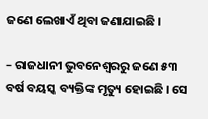ଜଣେ ଲେଖାଏଁ ଥିବା ଜଣାଯାଇଛି ।

– ରାଜଧାନୀ ଭୁବନେଶ୍ୱରରୁ ଜଣେ ୫୩ ବର୍ଷ ବୟସ୍କ ବ୍ୟକ୍ତିଙ୍କ ମୃତ୍ୟୁ ହୋଇଛି । ସେ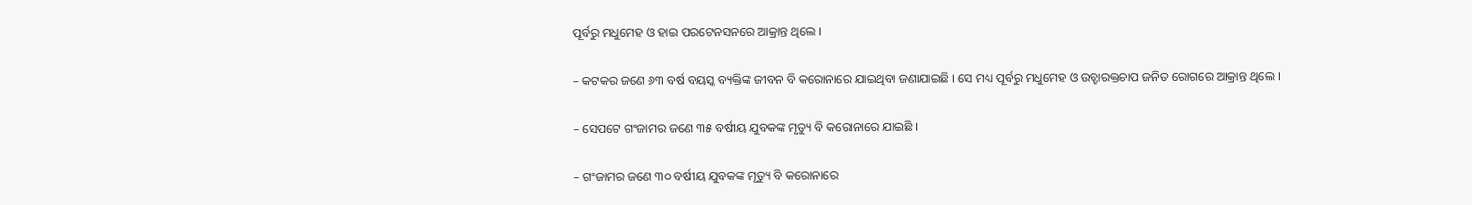ପୂର୍ବରୁ ମଧୁମେହ ଓ ହାଇ ପରଟେନସନରେ ଆକ୍ରାନ୍ତ ଥିଲେ ।

– କଟକର ଜଣେ ୬୩ ବର୍ଷ ବୟସ୍କ ବ୍ୟକ୍ତିଙ୍କ ଜୀବନ ବି କରୋନାରେ ଯାଇଥିବା ଜଣାଯାଇଛି । ସେ ମଧ୍ୟ ପୂର୍ବରୁ ମଧୁମେହ ଓ ଉଚ୍ହାରକ୍ତଚାପ ଜନିତ ରୋଗରେ ଆକ୍ରାନ୍ତ ଥିଲେ ।

– ସେପଟେ ଗଂଜାମର ଜଣେ ୩୫ ବର୍ଷୀୟ ଯୁବକଙ୍କ ମୃତ୍ୟୁ ବି କରୋନାରେ ଯାଇଛି ।

– ଗଂଜାମର ଜଣେ ୩୦ ବର୍ଷୀୟ ଯୁବକଙ୍କ ମୃତ୍ୟୁ ବି କରୋନାରେ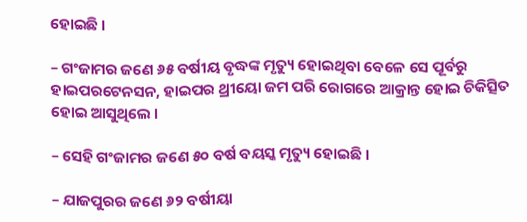ହୋଇଛି ।

– ଗଂଜାମର ଜଣେ ୬୫ ବର୍ଷୀୟ ବୃଦ୍ଧଙ୍କ ମୃତ୍ୟୁ ହୋଇଥିବା ବେଳେ ସେ ପୂର୍ବରୁ ହାଇପରଟେନସନ, ହାଇପର ଥ୍ରୀୟୋ ଜମ ପରି ରୋଗରେ ଆକ୍ରାନ୍ତ ହୋଇ ଚିକିତ୍ସିତ ହୋଇ ଆସୁଥିଲେ ।

– ସେହି ଗଂଜାମର ଜଣେ ୫୦ ବର୍ଷ ବୟସ୍କ ମୃତ୍ୟୁ ହୋଇଛି ।

– ଯାଜପୁରର ଜଣେ ୬୨ ବର୍ଷୀୟା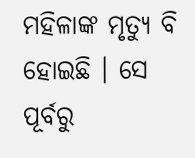ମହିଳାଙ୍କ ମୃତ୍ୟୁ ବି ହୋଇଛି । ସେ ପୂର୍ବରୁ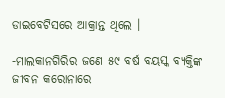ଡାଇବେଟିସରେ ଆକ୍ରାନ୍ତ ଥିଲେ ।

-ମାଲକାନଗିରିର ଜଣେ ୫୯ ବର୍ଷ ବୟସ୍କ ବ୍ୟକ୍ତିଙ୍କ ଜୀବନ କରୋନାରେ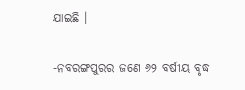ଯାଇଛି ।

-ନବରଙ୍ଗପୁରର ଜଣେ ୬୨ ବର୍ଷୀୟ ବୃଦ୍ଧ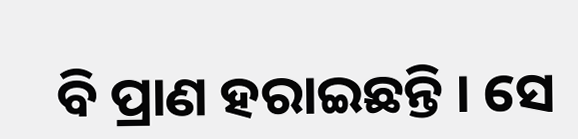ବି ପ୍ରାଣ ହରାଇଛନ୍ତି । ସେ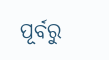ପୂର୍ବରୁ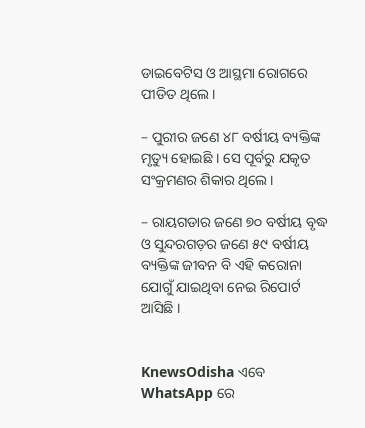ଡାଇବେଟିସ ଓ ଆସ୍ଥମା ରୋଗରେ ପୀଡିତ ଥିଲେ ।

– ପୁରୀର ଜଣେ ୪୮ ବର୍ଷୀୟ ବ୍ୟକ୍ତିଙ୍କ ମୃତ୍ୟୁ ହୋଇଛି । ସେ ପୂର୍ବରୁ ଯକୃତ ସଂକ୍ରମଣର ଶିକାର ଥିଲେ ।

– ରାୟଗଡାର ଜଣେ ୭୦ ବର୍ଷୀୟ ବୃଦ୍ଧ ଓ ସୁନ୍ଦରଗଡ଼ର ଜଣେ ୫୯ ବର୍ଷୀୟ ବ୍ୟକ୍ତିଙ୍କ ଜୀବନ ବି ଏହି କରୋନା ଯୋଗୁଁ ଯାଇଥିବା ନେଇ ରିପୋର୍ଟ ଆସିଛି ।


KnewsOdisha ଏବେ WhatsApp ରେ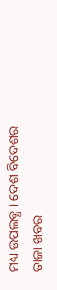ମଧ୍ୟ ଉପଲବ୍ଧ । ଦେଶ ବିଦେଶର ତାଜା ଖବର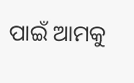ପାଇଁ ଆମକୁ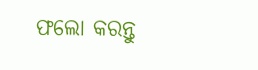ଫଲୋ କରନ୍ତୁ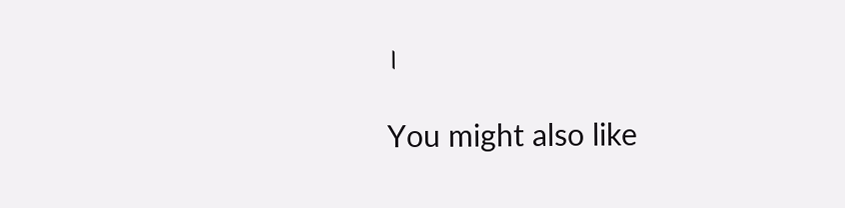।

You might also like